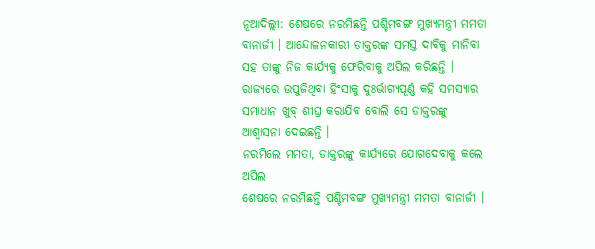ନୂଆଦିଲ୍ଲୀ: ଶେଷରେ ନରମିଛନ୍ତି ପଶ୍ଚିମବଙ୍ଗ ମୁଖ୍ୟମନ୍ତ୍ରୀ ମମତା ବାନାର୍ଜୀ । ଆନ୍ଦୋଳନକାରୀ ଡାକ୍ତରଙ୍କ ସମସ୍ତ ଦାବିକୁ ମାନିବା ସହ ତାଙ୍କୁ ନିଜ କାର୍ଯ୍ୟକୁ ଫେରିବାକୁ ଅପିଲ କରିଛନ୍ତି । ରାଜ୍ୟରେ ଉପୁଜିଥିବା ହିଂସାକୁ ଦୁଃର୍ଭାଗ୍ୟପୂର୍ଣ୍ଣ କହି ସମସ୍ୟାର ସମାଧାନ ଖୁବ୍ ଶୀଘ୍ର କରାଯିବ ବୋଲି ସେ ଡାକ୍ତରଙ୍କୁ ଆଶ୍ବାସନା ଦେଇଛନ୍ତି ।
ନରମିଲେ ମମତା, ଡାକ୍ତରଙ୍କୁ କାର୍ଯ୍ୟରେ ଯୋଗଦେବାକୁ କଲେ ଅପିଲ
ଶେଷରେ ନରମିଛନ୍ତି ପଶ୍ଚିମବଙ୍ଗ ମୁଖ୍ୟମନ୍ତ୍ରୀ ମମତା ବାନାର୍ଜୀ ।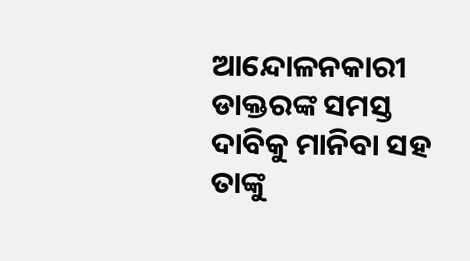ଆନ୍ଦୋଳନକାରୀ ଡାକ୍ତରଙ୍କ ସମସ୍ତ ଦାବିକୁ ମାନିବା ସହ ତାଙ୍କୁ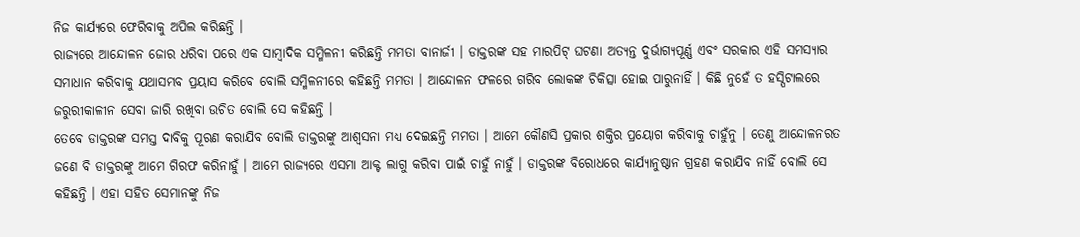ନିଜ କାର୍ଯ୍ୟରେ ଫେରିବାକୁ ଅପିଲ କରିଛନ୍ତି ।
ରାଜ୍ୟରେ ଆନ୍ଦୋଳନ ଜୋର ଧରିବା ପରେ ଏକ ସାମ୍ବାଦିକ ସମ୍ମିଳନୀ କରିଛନ୍ତି ମମତା ବାନାର୍ଜୀ । ଡାକ୍ତରଙ୍କ ସହ ମାରପିଟ୍ ଘଟଣା ଅତ୍ୟନ୍ତ ଦୁର୍ଭାଗ୍ୟପୂର୍ଣ୍ଣ ଏବଂ ସରକାର ଏହି ସମସ୍ୟାର ସମାଧାନ କରିବାକୁ ଯଥାସମ୍ଭବ ପ୍ରୟାସ କରିବେ ବୋଲି ସମ୍ମିଳନୀରେ କହିଛନ୍ତି ମମତା । ଆନ୍ଦୋଳନ ଫଳରେ ଗରିବ ଲୋକଙ୍କ ଚିକିତ୍ସା ହୋଇ ପାରୁନାହିଁ । କିଛି ନୁହେଁ ତ ହସ୍ପିଟାଲରେ ଜରୁରୀକାଳୀନ ସେବା ଜାରି ରଖିବା ଉଚିତ ବୋଲି ସେ କହିଛନ୍ତି ।
ତେବେ ଡାକ୍ତରଙ୍କ ସମସ୍ତ ଦାବିକୁ ପୂରଣ କରାଯିବ ବୋଲି ଡାକ୍ତରଙ୍କୁ ଆଶ୍ବସନା ମଧ୍ୟ ଦେଇଛନ୍ତି ମମତା । ଆମେ କୌଣସି ପ୍ରକାର ଶକ୍ତିର ପ୍ରୟୋଗ କରିବାକୁ ଚାହୁଁନୁ । ତେଣୁ ଆନ୍ଦୋଳନରତ ଜଣେ ବି ଡାକ୍ତରଙ୍କୁ ଆମେ ଗିରଫ କରିନାହୁଁ । ଆମେ ରାଜ୍ୟରେ ଏସମା ଆକ୍ଟ ଲାଗୁ କରିବା ପାଇଁ ଚାହୁଁ ନାହୁଁ । ଡାକ୍ତରଙ୍କ ବିରୋଧରେ କାର୍ଯ୍ୟାନୁଷ୍ଠାନ ଗ୍ରହଣ କରାଯିବ ନାହିଁ ବୋଲି ସେ କହିଛନ୍ତି । ଏହା ସହିତ ସେମାନଙ୍କୁ ନିଜ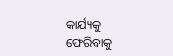କାର୍ଯ୍ୟକୁ ଫେରିବାକୁ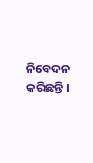ନିବେଦନ କରିଛନ୍ତି ।